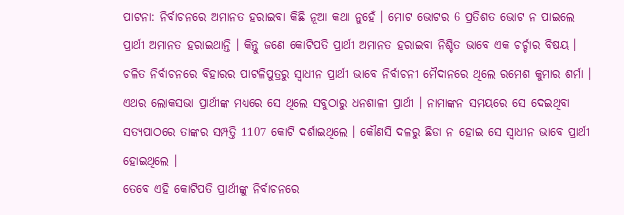ପାଟନା: ନିର୍ବାଚନରେ ଅମାନତ ହରାଇବା କିଛି ନୂଆ କଥା ନୁହେଁ । ମୋଟ ଭୋଟର 6 ପ୍ରତିଶତ ଭୋଟ ନ ପାଇଲେ ପ୍ରାର୍ଥୀ ଅମାନତ ହରାଇଥାନ୍ତି । କିନ୍ତୁ ଜଣେ କୋଟିପତି ପ୍ରାର୍ଥୀ ଅମାନତ ହରାଇବା ନିଶ୍ଚିତ ଭାବେ ଏକ ଚର୍ଚ୍ଚାର ବିଷୟ ।
ଚଳିତ ନିର୍ବାଚନରେ ବିହାରର ପାଟଳିପୁତ୍ରରୁ ସ୍ବାଧୀନ ପ୍ରାର୍ଥୀ ଭାବେ ନିର୍ବାଚନୀ ମୈଦାନରେ ଥିଲେ ରମେଶ କୁମାର ଶର୍ମା । ଏଥର ଲୋକସଭା ପ୍ରାର୍ଥୀଙ୍କ ମଧ୍ୟରେ ସେ ଥିଲେ ସବୁଠାରୁ ଧନଶାଳୀ ପ୍ରାର୍ଥୀ । ନାମାଙ୍କନ ସମୟରେ ସେ ଦେଇଥିବା ସତ୍ୟପାଠରେ ତାଙ୍କର ସମ୍ପତ୍ତି 1107 କୋଟି ଦର୍ଶାଇଥିଲେ । କୌଣସି ଦଳରୁ ଛିଡା ନ ହୋଇ ସେ ସ୍ବାଧୀନ ଭାବେ ପ୍ରାର୍ଥୀ ହୋଇଥିଲେ ।
ତେବେ ଏହି କୋଟିପତି ପ୍ରାର୍ଥୀଙ୍କୁ ନିର୍ବାଚନରେ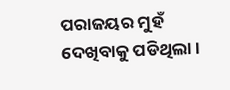ପରାଜୟର ମୁହଁ ଦେଖିବାକୁ ପଡିଥିଲା ।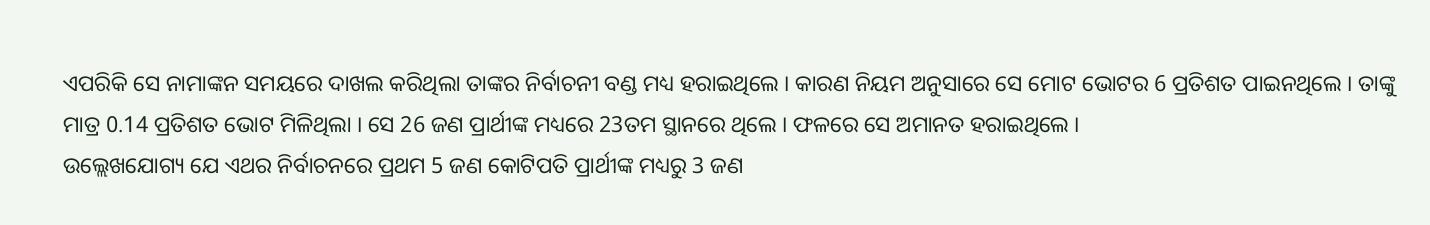ଏପରିକି ସେ ନାମାଙ୍କନ ସମୟରେ ଦାଖଲ କରିଥିଲା ତାଙ୍କର ନିର୍ବାଚନୀ ବଣ୍ଡ ମଧ୍ୟ ହରାଇଥିଲେ । କାରଣ ନିୟମ ଅନୁସାରେ ସେ ମୋଟ ଭୋଟର 6 ପ୍ରତିଶତ ପାଇନଥିଲେ । ତାଙ୍କୁ ମାତ୍ର 0.14 ପ୍ରତିଶତ ଭୋଟ ମିଳିଥିଲା । ସେ 26 ଜଣ ପ୍ରାର୍ଥୀଙ୍କ ମଧ୍ୟରେ 23ତମ ସ୍ଥାନରେ ଥିଲେ । ଫଳରେ ସେ ଅମାନତ ହରାଇଥିଲେ ।
ଉଲ୍ଲେଖଯୋଗ୍ୟ ଯେ ଏଥର ନିର୍ବାଚନରେ ପ୍ରଥମ 5 ଜଣ କୋଟିପତି ପ୍ରାର୍ଥୀଙ୍କ ମଧ୍ୟରୁ 3 ଜଣ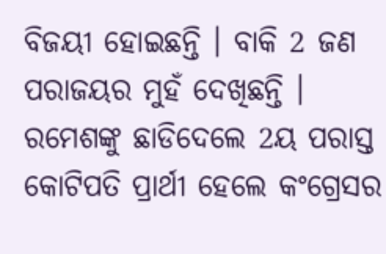ବିଜୟୀ ହୋଇଛନ୍ତି । ବାକି 2 ଜଣ ପରାଜୟର ମୁହଁ ଦେଖିଛନ୍ତି । ରମେଶଙ୍କୁ ଛାଡିଦେଲେ 2ୟ ପରାସ୍ତ କୋଟିପତି ପ୍ରାର୍ଥୀ ହେଲେ କଂଗ୍ରେସର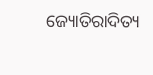ଜ୍ୟୋତିରାଦିତ୍ୟ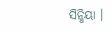ସିନ୍ଧିୟା ।